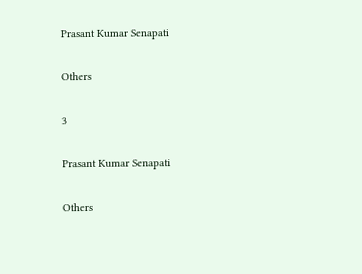Prasant Kumar Senapati

Others

3

Prasant Kumar Senapati

Others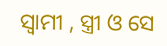ସ୍ୱାମୀ , ସ୍ତ୍ରୀ ଓ ସେ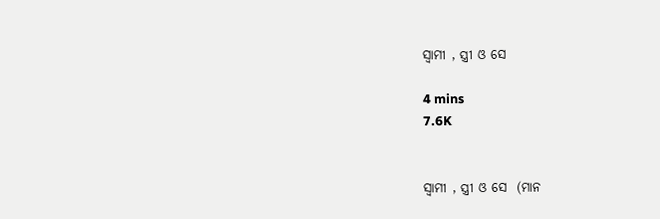ସ୍ୱାମୀ , ସ୍ତ୍ରୀ ଓ ସେ

4 mins
7.6K


ସ୍ୱାମୀ , ସ୍ତ୍ରୀ ଓ ସେ  (ମାନ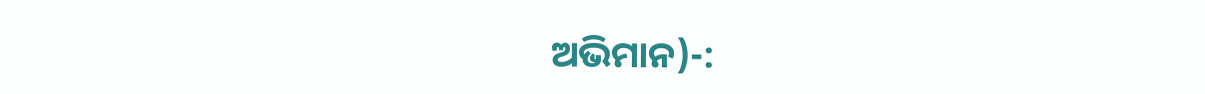ଅଭିମାନ)-: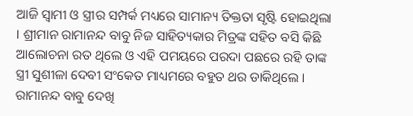ଆଜି ସ୍ୱାମୀ ଓ ସ୍ତ୍ରୀର ସମ୍ପର୍କ ମଧ୍ୟରେ ସାମାନ୍ୟ ତିକ୍ତତା ସୃଷ୍ଟି ହୋଇଥିଲା । ଶ୍ରୀମାନ ରାମାନନ୍ଦ ବାବୁ ନିଜ ସାହିତ୍ୟକାର ମିତ୍ରଙ୍କ ସହିତ ବସି କିଛି ଆଲୋଚନା ରତ ଥିଲେ ଓ ଏହି ପମୟରେ ପରଦା ପଛରେ ରହି ତାଙ୍କ ସ୍ତ୍ରୀ ସୁଶୀଳା ଦେବୀ ସଂକେତ ମାଧ୍ୟମରେ ବହୁତ ଥର ଡାକିଥିଲେ । ରାମାନନ୍ଦ ବାବୁ ଦେଖି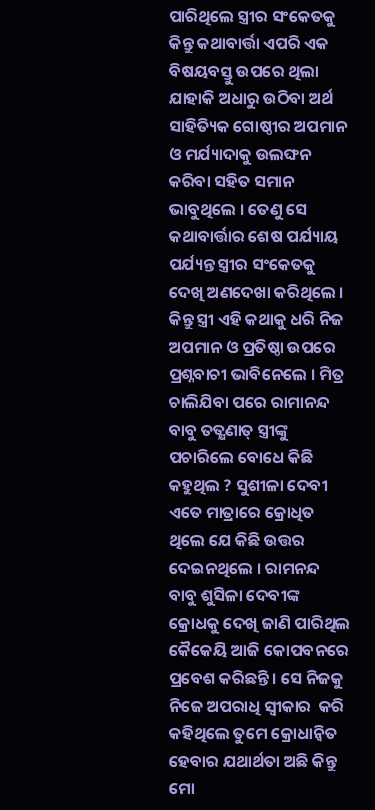ପାରିଥିଲେ ସ୍ତ୍ରୀର ସଂକେତକୁ କିନ୍ତୁ କଥାବାର୍ତ୍ତା ଏପରି ଏକ ବିଷୟବସ୍ତୁ ଉପରେ ଥିଲା ଯାହାକି ଅଧାରୁ ଉଠିବା ଅର୍ଥ ସାହିତ୍ୟିକ ଗୋଷ୍ଠୀର ଅପମାନ ଓ ମର୍ଯ୍ୟାଦାକୁ ଉଲଙ୍ଘନ କରିବା ସହିତ ସମାନ ଭାବୁଥିଲେ । ତେଣୁ ସେ କଥାବାର୍ତ୍ତାର ଶେଷ ପର୍ଯ୍ୟାୟ ପର୍ଯ୍ୟନ୍ତ ସ୍ତ୍ରୀର ସଂକେତକୁ ଦେଖି ଅଣଦେଖା କରିଥିଲେ । କିନ୍ତୁ ସ୍ତ୍ରୀ ଏହି କଥାକୁ ଧରି ନିଜ ଅପମାନ ଓ ପ୍ରତିଷ୍ଠା ଉପରେ ପ୍ରଶ୍ନବାଚୀ ଭାବିନେଲେ । ମିତ୍ର ଚାଲିଯିବା ପରେ ରାମାନନ୍ଦ ବାବୁ ତତ୍କ୍ଷଣାତ୍ ସ୍ତ୍ରୀଙ୍କୁ ପଚାରିଲେ ବୋଧେ କିଛି କହୁଥିଲ ? ସୁଶୀଳା ଦେବୀ ଏତେ ମାତ୍ରାରେ କ୍ରୋଧିତ ଥିଲେ ଯେ କିଛି ଉତ୍ତର ଦେଇନଥିଲେ । ରାମନନ୍ଦ ବାବୁ ଶୁସିଳା ଦେବୀଙ୍କ କ୍ରୋଧକୁ ଦେଖି ଜାଣି ପାରିଥିଲ କୈକେୟି ଆଜି କୋପବନରେ ପ୍ରବେଶ କରିଛନ୍ତି । ସେ ନିଜକୁ ନିଜେ ଅପରାଧି ସ୍ୱୀକାର  କରି କହିଥିଲେ ତୁମେ କ୍ରୋଧାନ୍ୱିତ ହେବାର ଯଥାର୍ଥତା ଅଛି କିନ୍ତୁ ମୋ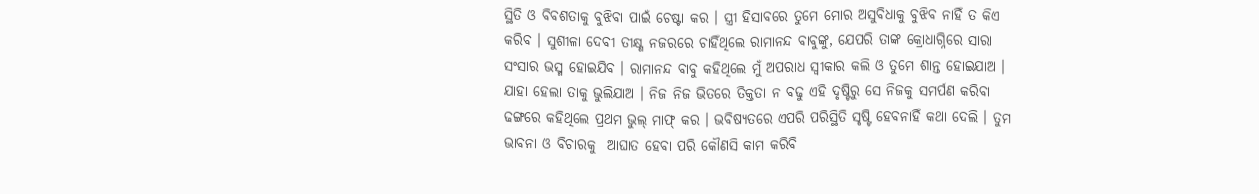ସ୍ଥିତି ଓ ବିବଶତାକୁ ବୁଝିବା ପାଇଁ ଚେଷ୍ଟା କର । ସ୍ତ୍ରୀ ହିସାବରେ ତୁମେ ମୋର ଅସୁବିଧାକୁ ବୁଝିବ ନାହିଁ ତ କିଏ କରିବ । ସୁଶୀଳା ଦେବୀ ତୀକ୍ଷ୍ଣ ନଜରରେ ଚାହିଁଥିଲେ ରାମାନନ୍ଦ ବାବୁଙ୍କୁ, ଯେପରି ତାଙ୍କ କ୍ରୋଧାଗ୍ନିରେ ସାରା ସଂସାର ଭସ୍ମ ହୋଇଯିବ । ରାମାନନ୍ଦ ବାବୁ କହିଥିଲେ ମୁଁ ଅପରାଧ ସ୍ୱୀକାର କଲି ଓ ତୁମେ ଶାନ୍ତ ହୋଇଯାଅ । ଯାହା ହେଲା ତାକୁ ଭୁଲିଯାଅ । ନିଜ ନିଜ ଭିତରେ ତିକ୍ତତା ନ ବଢୁ ଏହି ଦୃଷ୍ଟିରୁ ସେ ନିଜକୁ ସମର୍ପଣ କରିବା ଢଙ୍ଗରେ କହିଥିଲେ ପ୍ରଥମ ଭୁଲ୍ ମାଫ୍ କର । ଭବିଷ୍ୟତରେ ଏପରି ପରିସ୍ଥିତି ସୃଷ୍ଟି ହେବନାହିଁ କଥା ଦେଲି । ତୁମ ଭାବନା ଓ ବିଚାରକୁ  ଆଘାତ ହେବା ପରି କୌଣସି କାମ କରିବି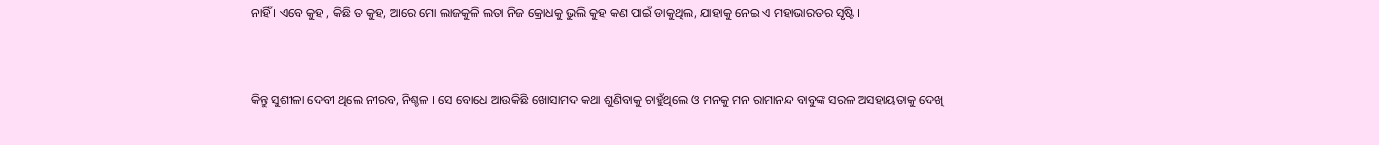ନାହିଁ । ଏବେ କୁହ , କିଛି ତ କୁହ, ଆରେ ମୋ ଲାଜକୁଳି ଲତା ନିଜ କ୍ରୋଧକୁ ଭୁଲି କୁହ କଣ ପାଇଁ ଡାକୁଥିଲ, ଯାହାକୁ ନେଇ ଏ ମହାଭାରତର ସୃଷ୍ଟି ।



କିନ୍ତୁ ସୁଶୀଳା ଦେବୀ ଥିଲେ ନୀରବ, ନିଶ୍ଚଳ । ସେ ବୋଧେ ଆଉକିଛି ଖୋସାମଦ କଥା ଶୁଣିବାକୁ ଚାହୁଁଥିଲେ ଓ ମନକୁ ମନ ରାମାନନ୍ଦ ବାବୁଙ୍କ ସରଳ ଅସହାୟତାକୁ ଦେଖି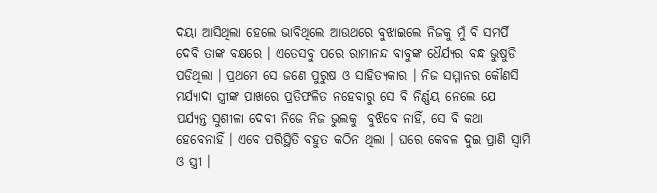ଦୟା ଆସିଥିଲା ହେଲେ ଭାବିଥିଲେ ଆଉଥରେ ବୁଝାଇଲେ ନିଜକୁ ମୁଁ ବି ସମର୍ପି ଦେବି ତାଙ୍କ ବକ୍ଷରେ । ଏତେସବୁ ପରେ ରାମାନନ୍ଦ ବାବୁଙ୍କ ଧୈର୍ଯ୍ୟର ବନ୍ଧ ଭୁଷୁଡି ପଡିଥିଲା । ପ୍ରଥମେ ସେ ଜଣେ ପୁରୁଷ ଓ ସାହିତ୍ୟକାର । ନିଜ ସମ୍ମାନର କୌଣସି ମର୍ଯ୍ୟାଦା ସ୍ତ୍ରୀଙ୍କ ପାଖରେ ପ୍ରତିଫଳିତ ନହେବାରୁ ସେ ବି ନିର୍ଣ୍ଣୟ ନେଲେ ଯେ ପର୍ଯ୍ୟନ୍ତ ସୁଶୀଳା ଦେବୀ ନିଜେ ନିଜ ଭୁଲକୁ  ବୁଝିବେ ନାହିଁ, ସେ ବି କଥା ହେବେନାହିଁ । ଏବେ ପରିସ୍ଥିତି ବହୁତ କଠିନ ଥିଲା । ଘରେ କେବଳ ଦୁଇ ପ୍ରାଣି ସ୍ବାମି ଓ ସ୍ତ୍ରୀ ।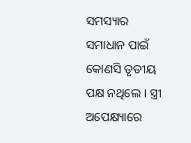ସମସ୍ୟାର ସମାଧାନ ପାଇଁ କୋଣସି ତୃତୀୟ ପକ୍ଷ ନଥିଲେ । ସ୍ତ୍ରୀ ଅପେକ୍ଷ୍ୟାରେ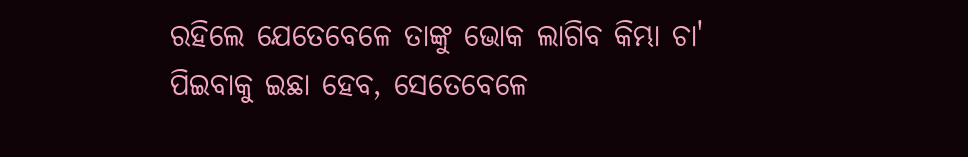ରହିଲେ ଯେତେବେଳେ ତାଙ୍କୁ ଭୋକ ଲାଗିବ କିମ୍ଭା ଚା' ପିଇବାକୁ ଇଛା ହେବ, ସେତେବେଳେ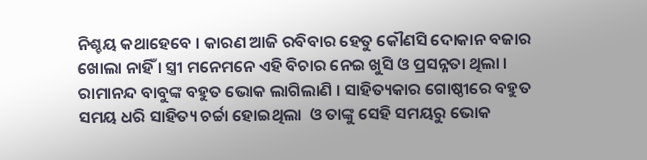ନିଶ୍ଚୟ କଥାହେବେ । କାରଣ ଆଜି ରବିବାର ହେତୁ କୌଣସି ଦୋକାନ ବଜାର ଖୋଲା ନାହିଁ । ସ୍ତ୍ରୀ ମନେମନେ ଏହି ବିଚାର ନେଇ ଖୁସି ଓ ପ୍ରସନ୍ନତା ଥିଲା ।  ରାମାନନ୍ଦ ବାବୁଙ୍କ ବହୁତ ଭୋକ ଲାଗିଲାଣି । ସାହିତ୍ୟକାର ଗୋଷ୍ଠୀରେ ବହୁତ ସମୟ ଧରି ସାହିତ୍ୟ ଚର୍ଚ୍ଚା ହୋଇଥିଲା  ଓ ତାଙ୍କୁ ସେହି ସମୟରୁ ଭୋକ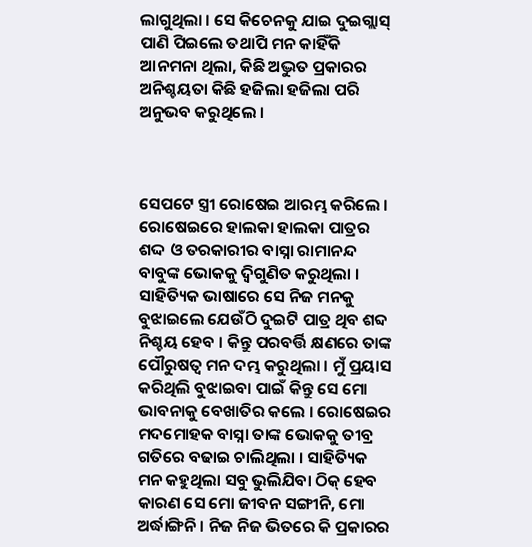ଲାଗୁଥିଲା । ସେ କିଚେନକୁ ଯାଇ ଦୁଇଗ୍ଲାସ୍ ପାଣି ପିଇଲେ ତଥାପି ମନ କାହିଁକି ଆନମନା ଥିଲା, କିଛି ଅଦ୍ଭୁତ ପ୍ରକାରର ଅନିଶ୍ଚୟତା କିଛି ହଜିଲା ହଜିଲା ପରି ଅନୁଭବ କରୁଥିଲେ ।



ସେପଟେ ସ୍ତ୍ରୀ ରୋଷେଇ ଆରମ୍ଭ କରିଲେ । ରୋଷେଇରେ ହାଲକା ହାଲକା ପାତ୍ରର ଶଦ୍ଦ ଓ ତରକାରୀର ବାସ୍ନା ରାମାନନ୍ଦ ବାବୁଙ୍କ ଭୋକକୁ ଦ୍ୱିଗୁଣିତ କରୁଥିଲା । ସାହିତ୍ୟିକ ଭାଷାରେ ସେ ନିଜ ମନକୁ ବୁଝାଇଲେ ଯେଉଁଠି ଦୁଇଟି ପାତ୍ର ଥିବ ଶବ୍ଦ ନିଶ୍ଚୟ ହେବ । କିନ୍ତୁ ପରବର୍ତ୍ତି କ୍ଷଣରେ ତାଙ୍କ ପୌରୁଷତ୍ୱ ମନ ଦମ୍ଭ କରୁଥିଲା । ମୁଁ ପ୍ରୟାସ କରିଥିଲି ବୁଝାଇବା ପାଇଁ କିନ୍ତୁ ସେ ମୋ ଭାବନାକୁ ବେଖାତିର କଲେ । ରୋଷେଇର ମଦମୋହକ ବାସ୍ନା ତାଙ୍କ ଭୋକକୁ ତୀବ୍ର ଗତିରେ ବଢାଇ ଚାଲିଥିଲା । ସାହିତ୍ୟିକ ମନ କହୁଥିଲା ସବୁ ଭୁଲିଯିବା ଠିକ୍ ହେବ କାରଣ ସେ ମୋ ଜୀବନ ସଙ୍ଗୀନି, ମୋ ଅର୍ଦ୍ଧାଙ୍ଗିନି । ନିଜ ନିଜ ଭିତରେ କି ପ୍ରକାରର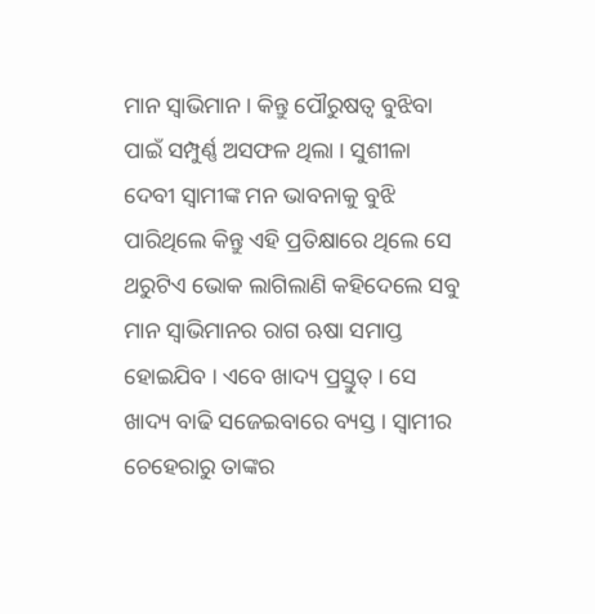ମାନ ସ୍ୱାଭିମାନ । କିନ୍ତୁ ପୌରୁଷତ୍ୱ ବୁଝିବା ପାଇଁ ସମ୍ପୁର୍ଣ୍ଣ ଅସଫଳ ଥିଲା । ସୁଶୀଳା ଦେବୀ ସ୍ୱାମୀଙ୍କ ମନ ଭାବନାକୁ ବୁଝି ପାରିଥିଲେ କିନ୍ତୁ ଏହି ପ୍ରତିକ୍ଷାରେ ଥିଲେ ସେ ଥରୁଟିଏ ଭୋକ ଲାଗିଲାଣି କହିଦେଲେ ସବୁ ମାନ ସ୍ୱାଭିମାନର ରାଗ ଋଷା ସମାପ୍ତ ହୋଇଯିବ । ଏବେ ଖାଦ୍ୟ ପ୍ରସ୍ତୁତ୍ । ସେ ଖାଦ୍ୟ ବାଢି ସଜେଇବାରେ ବ୍ୟସ୍ତ । ସ୍ୱାମୀର ଚେହେରାରୁ ତାଙ୍କର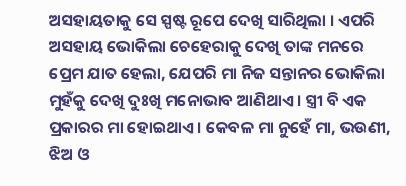ଅସହାୟତାକୁ ସେ ସ୍ପଷ୍ଟ ରୂପେ ଦେଖି ସାରିଥିଲା । ଏପରି ଅସହାୟ ଭୋକିଲା ଚେହେରାକୁ ଦେଖି ତାଙ୍କ ମନରେ ପ୍ରେମ ଯାତ ହେଲା, ଯେପରି ମା ନିଜ ସନ୍ତାନର ଭୋକିଲା ମୁହଁକୁ ଦେଖି ଦୁଃଖି ମନୋଭାବ ଆଣିଥାଏ । ସ୍ତ୍ରୀ ବି ଏକ ପ୍ରକାରର ମା ହୋଇଥାଏ । କେବଳ ମା ନୁହେଁ ମା, ଭଉଣୀ, ଝିଅ ଓ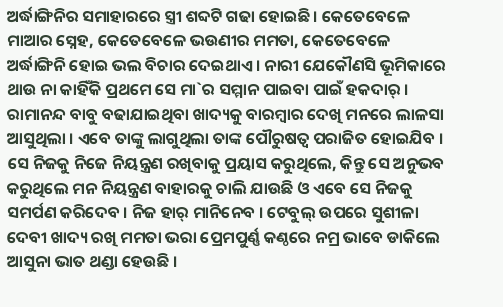ଅର୍ଦ୍ଧାଙ୍ଗିନିର ସମାହାରରେ ସ୍ତ୍ରୀ ଶବ୍ଦଟି ଗଢା ହୋଇଛି । କେତେବେଳେ ମାଆର ସ୍ନେହ, କେତେବେଳେ ଭଉଣୀର ମମତା, କେତେବେଳେ ଅର୍ଦ୍ଧାଙ୍ଗିନି ହୋଇ ଭଲ ବିଚାର ଦେଇଥାଏ । ନାରୀ ଯେକୌଣସି ଭୂମିକାରେ ଥାଉ ନା କାହିଁକି ପ୍ରଥମେ ସେ ମା`ର ସମ୍ମାନ ପାଇବା ପାଇଁ ହକଦାର୍ । ରାମାନନ୍ଦ ବାବୁ ବଢାଯାଇଥିବା ଖାଦ୍ୟକୁ ବାରମ୍ବାର ଦେଖି ମନରେ ଲାଳସା ଆସୁଥିଲା । ଏବେ ତାଙ୍କୁ ଲାଗୁଥିଲା ତାଙ୍କ ପୌରୁଷତ୍ୱ ପରାଜିତ ହୋଇଯିବ । ସେ ନିଜକୁ ନିଜେ ନିୟନ୍ତ୍ରଣ ରଖିବାକୁ ପ୍ରୟାସ କରୁଥିଲେ, କିନ୍ତୁ ସେ ଅନୁଭବ କରୁଥିଲେ ମନ ନିୟନ୍ତ୍ରଣ ବାହାରକୁ ଚାଲି ଯାଉଛି ଓ ଏବେ ସେ ନିଜକୁ ସମର୍ପଣ କରିଦେବ । ନିଜ ହାର୍ ମାନିନେବ । ଟେବୁଲ୍ ଉପରେ ସୁଶୀଳା ଦେବୀ ଖାଦ୍ୟ ରଖି ମମତା ଭରା ପ୍ରେମପୁର୍ଣ୍ଣ କଣ୍ଠରେ ନମ୍ର ଭାବେ ଡାକିଲେ ଆସୁନା ଭାତ ଥଣ୍ଡା ହେଉଛି ।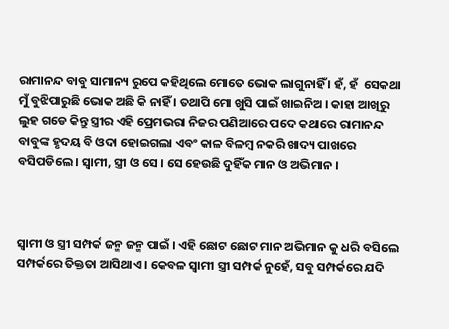ରାମାନନ୍ଦ ବାବୁ ସାମାନ୍ୟ ରୁପେ କହିଥିଲେ ମୋତେ ଭୋକ ଲାଗୁନାହିଁ । ହଁ, ହଁ  ସେକଥା ମୁଁ ବୁଝିପାରୁଛି ଭୋକ ଅଛି କି ନାହିଁ । ତଥାପି ମୋ ଖୁସି ପାଇଁ ଖାଇନିଅ । କାହା ଆଖିରୁ ଲୁହ ଗଡେ କିନ୍ତୁ ସ୍ତ୍ରୀର ଏହି ପ୍ରେମଭରା ନିଜର ପଣିଆରେ ପଦେ କଥାରେ ରାମାନନ୍ଦ ବାବୁଙ୍କ ହୃଦୟ ବି ଓଦା ହୋଇଗଲା ଏବଂ କାଳ ବିଳମ୍ବ ନକରି ଖାଦ୍ୟ ପାଖରେ ବସିପଡିଲେ । ସ୍ୱାମୀ, ସ୍ତ୍ରୀ ଓ ସେ । ସେ ହେଉଛି ଦୁହିଁକ ମାନ ଓ ଅଭିମାନ ।



ସ୍ୱାମୀ ଓ ସ୍ତ୍ରୀ ସମ୍ପର୍କ ଜନ୍ମ ଜନ୍ମ ପାଇଁ । ଏହି ଛୋଟ ଛୋଟ ମାନ ଅଭିମାନ କୁ ଧରି ବସିଲେ ସମ୍ପର୍କରେ ତିକ୍ତତା ଆସିଥାଏ । କେବଳ ସ୍ୱାମୀ ସ୍ତ୍ରୀ ସମ୍ପର୍କ ନୁହେଁ, ସବୁ ସମ୍ପର୍କରେ ଯଦି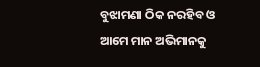ବୁଝାମଣା ଠିକ ନରହିବ ଓ ଆମେ ମାନ ଅଭିମାନକୁ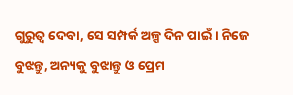ଗୁରୁତ୍ବ ଦେବା, ସେ ସମ୍ପର୍କ ଅଳ୍ପ ଦିନ ପାଇଁ । ନିଜେ ବୁଝନ୍ତୁ, ଅନ୍ୟକୁ ବୁଝାନ୍ତୁ ଓ ପ୍ରେମ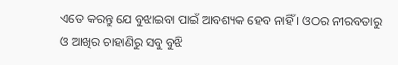ଏତେ କରନ୍ତୁ ଯେ ବୁଝାଇବା ପାଇଁ ଆବଶ୍ୟକ ହେବ ନାହିଁ । ଓଠର ନୀରବତାରୁ ଓ ଆଖିର ଚାହାଣିରୁ ସବୁ ବୁଝି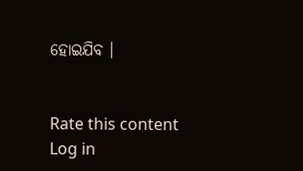ହୋଇଯିବ ।


Rate this content
Log in